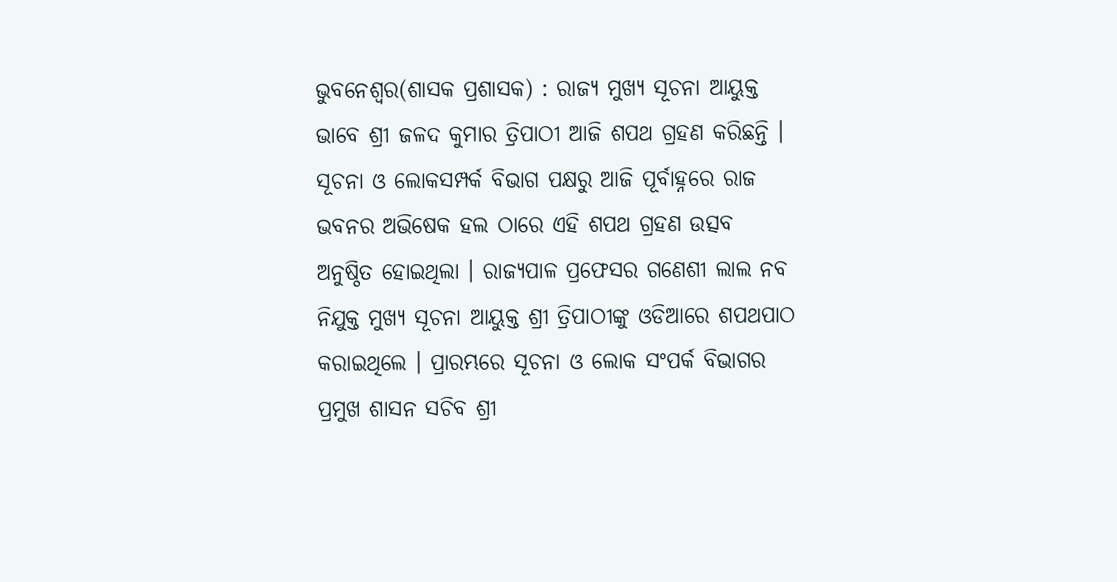ଭୁବନେଶ୍ୱର(ଶାସକ ପ୍ରଶାସକ) : ରାଜ୍ୟ ମୁଖ୍ୟ ସୂଚନା ଆୟୁକ୍ତ ଭାବେ ଶ୍ରୀ ଜଳଦ କୁମାର ତ୍ରିପାଠୀ ଆଜି ଶପଥ ଗ୍ରହଣ କରିଛନ୍ତି । ସୂଚନା ଓ ଲୋକସମ୍ପର୍କ ବିଭାଗ ପକ୍ଷରୁ ଆଜି ପୂର୍ବାହ୍ନରେ ରାଜ ଭବନର ଅଭିଷେକ ହଲ ଠାରେ ଏହି ଶପଥ ଗ୍ରହଣ ଉତ୍ସବ ଅନୁଷ୍ଠିତ ହୋଇଥିଲା । ରାଜ୍ୟପାଳ ପ୍ରଫେସର ଗଣେଶୀ ଲାଲ ନବ ନିଯୁକ୍ତ ମୁଖ୍ୟ ସୂଚନା ଆୟୁକ୍ତ ଶ୍ରୀ ତ୍ରିପାଠୀଙ୍କୁ ଓଡିଆରେ ଶପଥପାଠ କରାଇଥିଲେ । ପ୍ରାରମ୍ଭରେ ସୂଚନା ଓ ଲୋକ ସଂପର୍କ ବିଭାଗର ପ୍ରମୁଖ ଶାସନ ସଚିବ ଶ୍ରୀ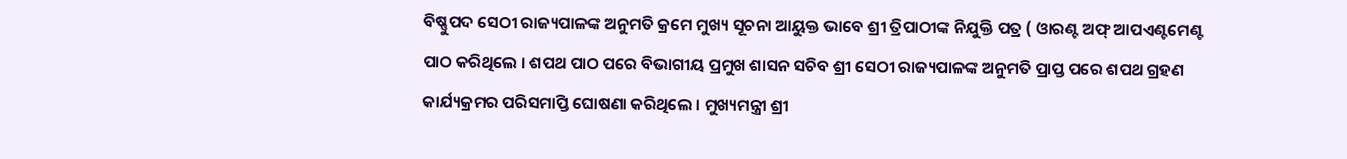ବିଷ୍ଣୁପଦ ସେଠୀ ରାଜ୍ୟପାଳଙ୍କ ଅନୁମତି କ୍ରମେ ମୁଖ୍ୟ ସୂଚନା ଆୟୁକ୍ତ ଭାବେ ଶ୍ରୀ ତ୍ରିପାଠୀଙ୍କ ନିଯୁକ୍ତି ପତ୍ର ( ଓାରଣ୍ଟ ଅଫ୍ ଆପଏଣ୍ଟମେଣ୍ଟ ପାଠ କରିଥିଲେ । ଶପଥ ପାଠ ପରେ ବିଭାଗୀୟ ପ୍ରମୁଖ ଶାସନ ସଚିବ ଶ୍ରୀ ସେଠୀ ରାଜ୍ୟପାଳଙ୍କ ଅନୁମତି ପ୍ରାପ୍ତ ପରେ ଶପଥ ଗ୍ରହଣ କାର୍ଯ୍ୟକ୍ରମର ପରିସମାପ୍ତି ଘୋଷଣା କରିଥିଲେ । ମୁଖ୍ୟମନ୍ତ୍ରୀ ଶ୍ରୀ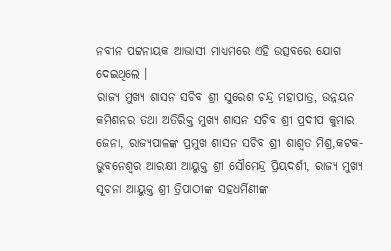ନବୀନ ପଟ୍ଟନାୟକ ଆଭାସୀ ମାଧ୍ୟମରେ ଏହି ଉତ୍ସବରେ ଯୋଗ ଦେଇଥିଲେ ।
ରାଜ୍ୟ ମୁଖ୍ୟ ଶାସନ ସଚିବ ଶ୍ରୀ ସୁରେଶ ଚନ୍ଦ୍ର ମହାପାତ୍ର, ଉନ୍ନୟନ କମିଶନର ତଥା ଅତିରିକ୍ତ ମୁଖ୍ୟ ଶାସନ ସଚିବ ଶ୍ରୀ ପ୍ରଦୀପ କୁମାର ଜେନା, ରାଜ୍ୟପାଳଙ୍କ ପ୍ରମୁଖ ଶାସନ ସଚିବ ଶ୍ରୀ ଶାଶ୍ୱତ ମିଶ୍ର,କଟକ-ଭୁବନେଶ୍ୱର ଆରକ୍ଷୀ ଆୟୁକ୍ତ ଶ୍ରୀ ସୌମେନ୍ଦ୍ର ପ୍ରିୟଦର୍ଶୀ, ରାଜ୍ୟ ମୁଖ୍ୟ ସୂଚନା ଆୟୁକ୍ତ ଶ୍ରୀ ତ୍ରିପାଠୀଙ୍କ ସହଧର୍ମିଣୀଙ୍କ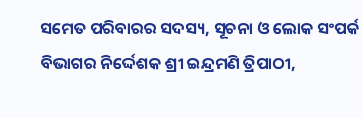ସମେତ ପରିବାରର ସଦସ୍ୟ, ସୂଚନା ଓ ଲୋକ ସଂପର୍କ ବିଭାଗର ନିର୍ଦ୍ଦେଶକ ଶ୍ରୀ ଇନ୍ଦ୍ରମଣି ତ୍ରିପାଠୀ,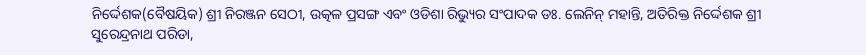ନିର୍ଦ୍ଦେଶକ(ବୈଷୟିକ) ଶ୍ରୀ ନିରଞ୍ଜନ ସେଠୀ, ଉତ୍କଳ ପ୍ରସଙ୍ଗ ଏବଂ ଓଡିଶା ରିଭ୍ୟୁର ସଂପାଦକ ଡଃ. ଲେନିନ୍ ମହାନ୍ତି, ଅତିରିକ୍ତ ନିର୍ଦ୍ଦେଶକ ଶ୍ରୀ ସୁରେନ୍ଦ୍ରନାଥ ପରିଡା,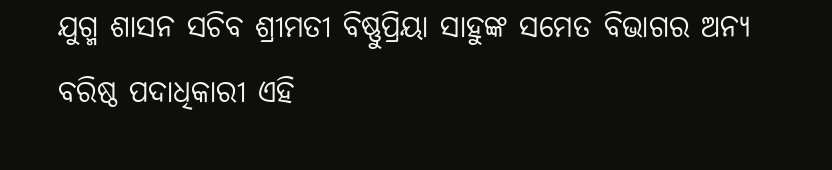ଯୁଗ୍ମ ଶାସନ ସଚିବ ଶ୍ରୀମତୀ ବିଷ୍ଣୁପ୍ରିୟା ସାହୁଙ୍କ ସମେତ ବିଭାଗର ଅନ୍ୟ ବରିଷ୍ଠ ପଦାଧିକାରୀ ଏହି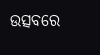ଉତ୍ସବରେ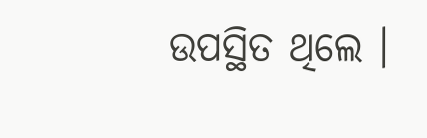ଉପସ୍ଥିତ ଥିଲେ ।